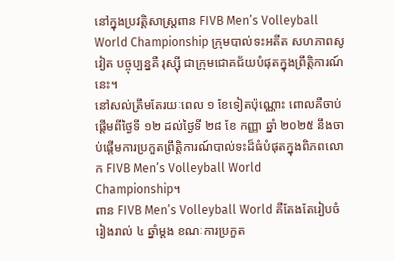នៅក្នុងប្រវត្តិសាស្ត្រពាន FIVB Men’s Volleyball World Championship ក្រុមបាល់ទះអតីត សហភាពសូវៀត បច្ចុប្បន្នគឺ រុស្ស៊ី ជាក្រុមជោគជ័យបំផុតក្នុងព្រឹត្តិការណ៍នេះ។
នៅសល់ត្រឹមតែរយៈពេល ១ ខែទៀតប៉ុណ្ណោះ ពោលគឺចាប់ផ្តើមពីថ្ងៃទី ១២ ដល់ថ្ងៃទី ២៨ ខែ កញ្ញា ឆ្នាំ ២០២៥ នឹងចាប់ផ្តើមការប្រកួតព្រឹត្តិការណ៍បាល់ទះដ៏ធំបំផុតក្នុងពិភពលោក FIVB Men’s Volleyball World Championship។
ពាន FIVB Men’s Volleyball World គឺតែងតែរៀបចំរៀងរាល់ ៤ ឆ្នាំម្តង ខណៈការប្រកួត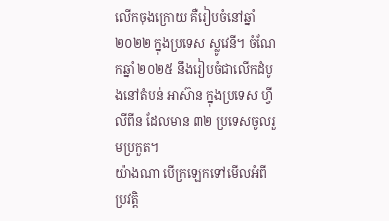លើកចុងក្រោយ គឺរៀបចំនៅឆ្នាំ ២០២២ ក្នុងប្រទេស ស្លូវេនី។ ចំណែកឆ្នាំ ២០២៥ នឹងរៀបចំជាលើកដំបូងនៅតំបន់ អាស៊ាន ក្នុងប្រទេស ហ្វីលីពីន ដែលមាន ៣២ ប្រទេសចូលរួមប្រកួត។
យ៉ាងណា បើក្រឡេកទៅមើលអំពីប្រវត្តិ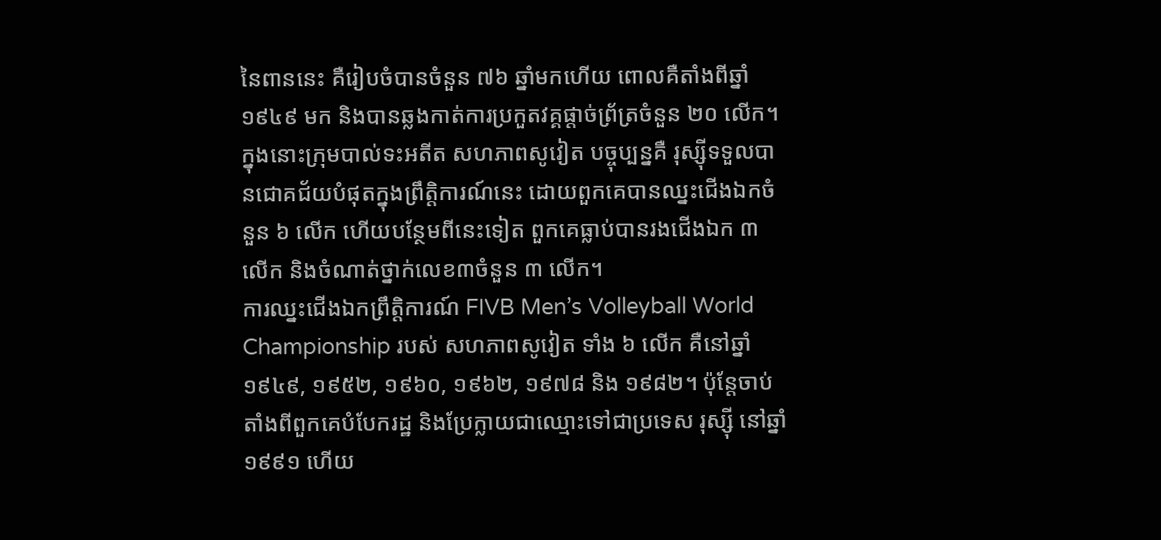នៃពាននេះ គឺរៀបចំបានចំនួន ៧៦ ឆ្នាំមកហើយ ពោលគឺតាំងពីឆ្នាំ ១៩៤៩ មក និងបានឆ្លងកាត់ការប្រកួតវគ្គផ្តាច់ព្រ័ត្រចំនួន ២០ លើក។ ក្នុងនោះក្រុមបាល់ទះអតីត សហភាពសូវៀត បច្ចុប្បន្នគឺ រុស្ស៊ីទទួលបានជោគជ័យបំផុតក្នុងព្រឹត្តិការណ៍នេះ ដោយពួកគេបានឈ្នះជើងឯកចំនួន ៦ លើក ហើយបន្ថែមពីនេះទៀត ពួកគេធ្លាប់បានរងជើងឯក ៣ លើក និងចំណាត់ថ្នាក់លេខ៣ចំនួន ៣ លើក។
ការឈ្នះជើងឯកព្រឹត្តិការណ៍ FIVB Men’s Volleyball World Championship របស់ សហភាពសូវៀត ទាំង ៦ លើក គឺនៅឆ្នាំ ១៩៤៩, ១៩៥២, ១៩៦០, ១៩៦២, ១៩៧៨ និង ១៩៨២។ ប៉ុន្តែចាប់តាំងពីពួកគេបំបែករដ្ឋ និងប្រែក្លាយជាឈ្មោះទៅជាប្រទេស រុស្ស៊ី នៅឆ្នាំ ១៩៩១ ហើយ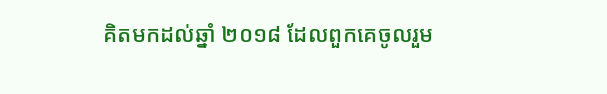គិតមកដល់ឆ្នាំ ២០១៨ ដែលពួកគេចូលរួម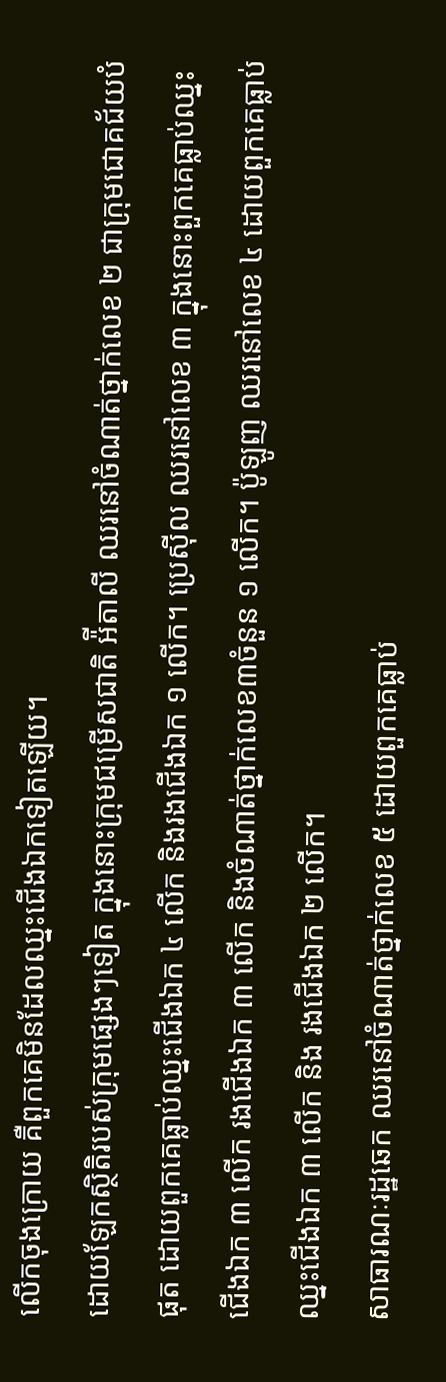លើកចុងក្រោយ គឺពួកគេមិនដែលឈ្នះជើងឯកទៀតឡើយ។
ដោយឡែកស្ថិតិរបស់ក្រុមផ្សេងៗទៀត ក្នុងនោះក្រុមជម្រើសជាតិ អ៉ីតាលី ឈរនៅចំណាត់ថ្នាក់លេខ ២ ជាក្រុមជោគជ័យបំផុត ដោយពួកគេធ្លាប់ឈ្នះជើងឯក ៤ លើក និងរងជើងឯក ១ លើក។ ប្រេស៊ីល ឈរនៅលេខ ៣ ក្នុងនោះពួកគេធ្លាប់ឈ្នះជើងឯក ៣ លើក រងជើងឯក ៣ លើក និងចំណាត់ថ្នាក់លេខ៣ចំនួន ១ លើក។ ប៉ូឡូញ ឈរនៅលេខ ៤ ដោយពួកគេធ្លាប់ឈ្នះជើងឯក ៣ លើក និង រងជើងឯក ២ លើក។
សាធារណៈរដ្ឋឆេក ឈរនៅចំណាត់ថ្នាក់លេខ ៥ ដោយពួកគេធ្លាប់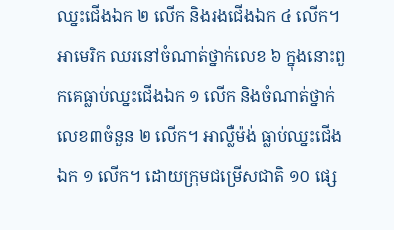ឈ្នះជើងឯក ២ លើក និងរងជើងឯក ៤ លើក។ អាមេរិក ឈរនៅចំណាត់ថ្នាក់លេខ ៦ ក្នុងនោះពួកគេធ្លាប់ឈ្នះជើងឯក ១ លើក និងចំណាត់ថ្នាក់លេខ៣ចំនួន ២ លើក។ អាល្លឺម៉ង់ ធ្លាប់ឈ្នះជើងឯក ១ លើក។ ដោយក្រុមជម្រើសជាតិ ១០ ផ្សេ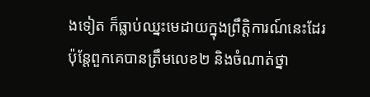ងទៀត ក៏ធ្លាប់ឈ្នះមេដាយក្នុងព្រឹត្តិការណ៍នេះដែរ ប៉ុន្តែពួកគេបានត្រឹមលេខ២ និងចំណាត់ថ្នា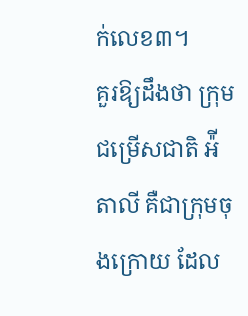ក់លេខ៣។
គួរឱ្យដឹងថា ក្រុមជម្រើសជាតិ អ៉ីតាលី គឺជាក្រុមចុងក្រោយ ដែល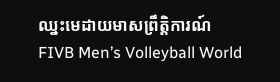ឈ្នះមេដាយមាសព្រឹត្តិការណ៍ FIVB Men’s Volleyball World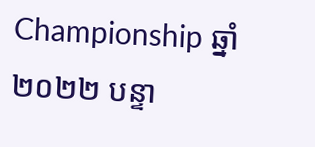Championship ឆ្នាំ ២០២២ បន្ទា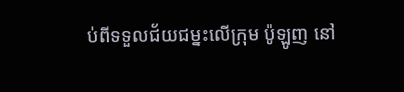ប់ពីទទួលជ័យជម្នះលើក្រុម ប៉ូឡូញ នៅ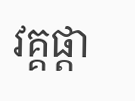វគ្គផ្តា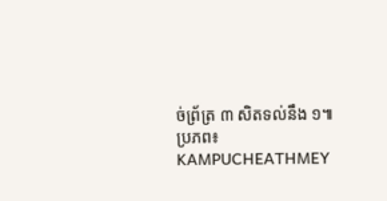ច់ព្រ័ត្រ ៣ សិតទល់នឹង ១៕
ប្រភព៖ KAMPUCHEATHMEY